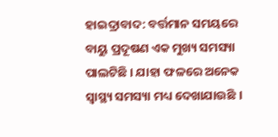ହାଇଦ୍ରାବାଦ: ବର୍ତ୍ତମାନ ସମୟରେ ବାୟୁ ପ୍ରଦୂଷଣ ଏକ ମୁଖ୍ୟ ସମସ୍ୟା ପାଲଟିଛି । ଯାହା ଫଳରେ ଅନେକ ସ୍ବାସ୍ଥ୍ୟ ସମସ୍ୟା ମଧ୍ୟ ଦେଖାଯାଉଛି ।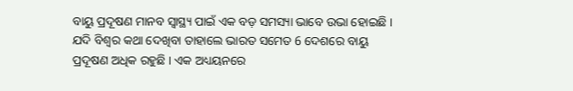ବାୟୁ ପ୍ରଦୂଷଣ ମାନବ ସ୍ୱାସ୍ଥ୍ୟ ପାଇଁ ଏକ ବଡ଼ ସମସ୍ୟା ଭାବେ ଉଭା ହୋଇଛି । ଯଦି ବିଶ୍ବର କଥା ଦେଖିବା ତାହାଲେ ଭାରତ ସମେତ 6 ଦେଶରେ ବାୟୁ ପ୍ରଦୂଷଣ ଅଧିକ ରହୁଛି । ଏକ ଅଧ୍ୟୟନରେ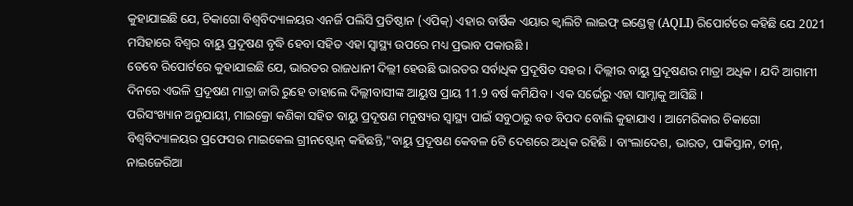କୁହାଯାଇଛି ଯେ, ଚିକାଗୋ ବିଶ୍ୱବିଦ୍ୟାଳୟର ଏନର୍ଜି ପଲିସି ପ୍ରତିଷ୍ଠାନ (ଏପିକ୍) ଏହାର ବାର୍ଷିକ ଏୟାର କ୍ୱାଲିଟି ଲାଇଫ୍ ଇଣ୍ଡେକ୍ସ (AQLI) ରିପୋର୍ଟରେ କହିଛି ଯେ 2021 ମସିହାରେ ବିଶ୍ବର ବାୟୁ ପ୍ରଦୂଷଣ ବୃଦ୍ଧି ହେବା ସହିତ ଏହା ସ୍ୱାସ୍ଥ୍ୟ ଉପରେ ମଧ୍ୟ ପ୍ରଭାବ ପକାଉଛି ।
ତେବେ ରିପୋର୍ଟରେ କୁହାଯାଇଛି ଯେ, ଭାରତର ରାଜଧାନୀ ଦିଲ୍ଲୀ ହେଉଛି ଭାରତର ସର୍ବାଧିକ ପ୍ରଦୂଷିତ ସହର । ଦିଲ୍ଲୀର ବାୟୁ ପ୍ରଦୂଷଣର ମାତ୍ରା ଅଧିକ । ଯଦି ଆଗାମୀ ଦିନରେ ଏଭଳି ପ୍ରଦୂଷଣ ମାତ୍ରା ଜାରି ରୁହେ ତାହାଲେ ଦିଲ୍ଲୀବାସୀଙ୍କ ଆୟୁଷ ପ୍ରାୟ 11.9 ବର୍ଷ କମିଯିବ । ଏକ ସର୍ଭେରୁ ଏହା ସାମ୍ନାକୁ ଆସିଛି ।
ପରିସଂଖ୍ୟାନ ଅନୁଯାୟୀ, ମାଇକ୍ରୋ କଣିକା ସହିତ ବାୟୁ ପ୍ରଦୂଷଣ ମନୁଷ୍ୟର ସ୍ୱାସ୍ଥ୍ୟ ପାଇଁ ସବୁଠାରୁ ବଡ ବିପଦ ବୋଲି କୁହାଯାଏ । ଆମେରିକାର ଚିକାଗୋ ବିଶ୍ୱବିଦ୍ୟାଳୟର ପ୍ରଫେସର ମାଇକେଲ ଗ୍ରୀନଷ୍ଟୋନ୍ କହିଛନ୍ତି,"ବାୟୁ ପ୍ରଦୂଷଣ କେବଳ 6ଟି ଦେଶରେ ଅଧିକ ରହିଛି । ବାଂଲାଦେଶ, ଭାରତ, ପାକିସ୍ତାନ, ଚୀନ୍, ନାଇଜେରିଆ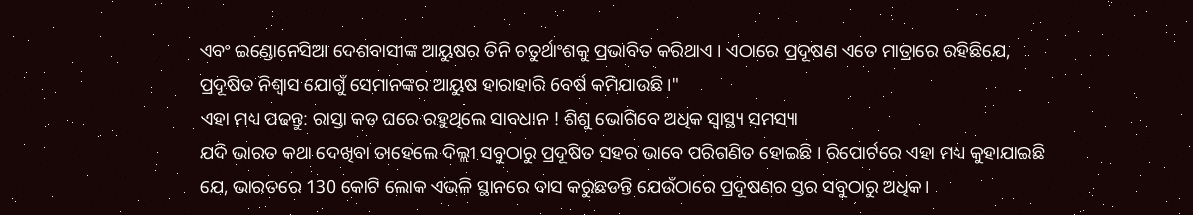ଏବଂ ଇଣ୍ଡୋନେସିଆ ଦେଶବାସୀଙ୍କ ଆୟୁଷର ତିନି ଚତୁର୍ଥାଂଶକୁ ପ୍ରଭାବିତ କରିଥାଏ । ଏଠାରେ ପ୍ରଦୂଷଣ ଏତେ ମାତ୍ରାରେ ରହିଛିଯେ, ପ୍ରଦୂଷିତ ନିଶ୍ବାସ ଯୋଗୁଁ ସେମାନଙ୍କର ଆୟୁଷ ହାରାହାରି 6ବର୍ଷ କମିଯାଉଛି।"
ଏହା ମଧ୍ୟ ପଢନ୍ତୁ: ରାସ୍ତା କଡ ଘରେ ରହୁଥିଲେ ସାବଧାନ ! ଶିଶୁ ଭୋଗିବେ ଅଧିକ ସ୍ବାସ୍ଥ୍ୟ ସମସ୍ୟା
ଯଦି ଭାରତ କଥା ଦେଖିବା ତାହେଲେ ଦିଲ୍ଲୀ ସବୁଠାରୁ ପ୍ରଦୂଷିତ ସହର ଭାବେ ପରିଗଣିତ ହୋଇଛି । ରିପୋର୍ଟରେ ଏହା ମଧ୍ୟ କୁହାଯାଇଛି ଯେ, ଭାରତରେ 130 କୋଟି ଲୋକ ଏଭଳି ସ୍ଥାନରେ ବାସ କରୁଛଡନ୍ତି ଯେଉଁଠାରେ ପ୍ରଦୂଷଣର ସ୍ତର ସବୁଠାରୁ ଅଧିକ।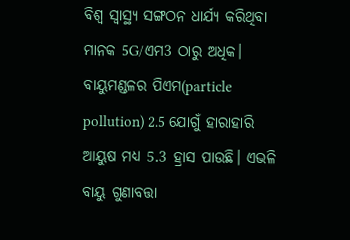ବିଶ୍ବ ସ୍ବାସ୍ଥ୍ୟ ସଙ୍ଗଠନ ଧାର୍ଯ୍ୟ କରିଥିବା ମାନକ 5G/ଏମ3 ଠାରୁ ଅଧିକ। ବାୟୁମଣ୍ଡଳର ପିଏମ(particle pollution) 2.5 ଯୋଗୁଁ ହାରାହାରି ଆୟୁଷ ମଧ୍ୟ 5.3 ହ୍ରାସ ପାଉଛି। ଏଭଳି ବାୟୁ ଗୁଣାବତ୍ତା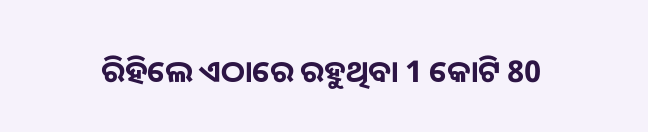ରିହିଲେ ଏଠାରେ ରହୁଥିବା 1 କୋଟି 80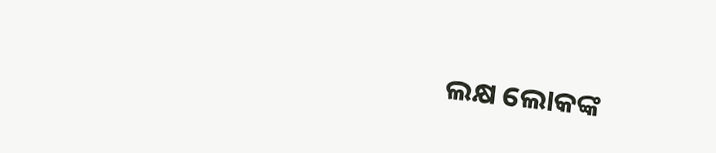ଲକ୍ଷ ଲୋକଙ୍କ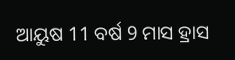ଆୟୁଷ 11 ବର୍ଷ 9 ମାସ ହ୍ରାସ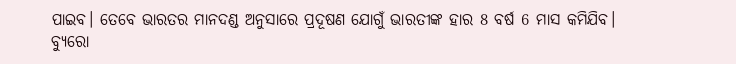ପାଇବ। ତେବେ ଭାରତର ମାନଦଣ୍ଡ ଅନୁସାରେ ପ୍ରଦୂଷଣ ଯୋଗୁଁ ଭାରତୀଙ୍କ ହାର 8 ବର୍ଷ 6 ମାସ କମିଯିବ।
ବ୍ୟୁରୋ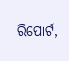ରିପୋର୍ଟ,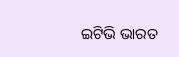ଇଟିଭି ଭାରତ